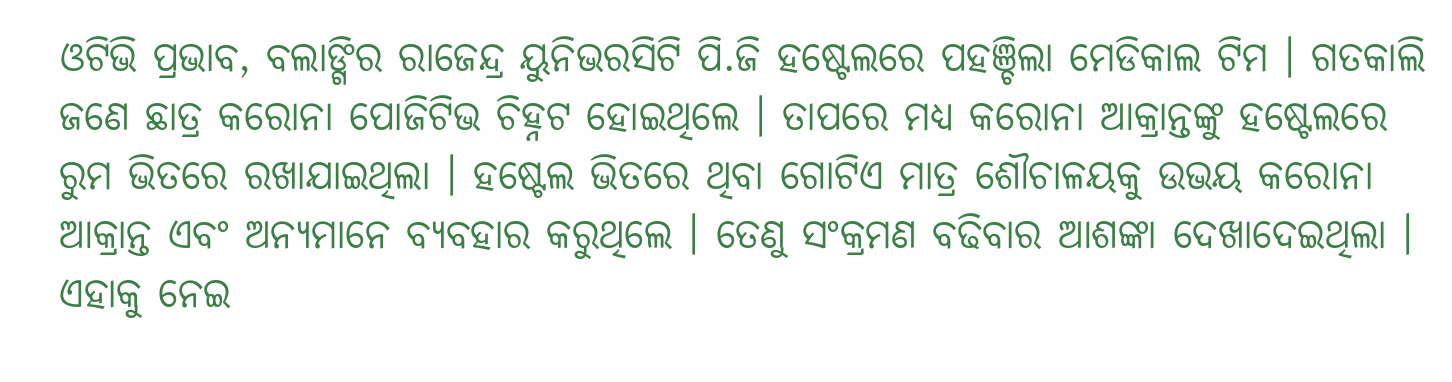ଓଟିଭି ପ୍ରଭାବ, ବଲାଙ୍ଗିର ରାଜେନ୍ଦ୍ର ୟୁନିଭରସିଟି ପି.ଜି ହଷ୍ଟେଲରେ ପହଞ୍ଚିଲା ମେଡିକାଲ ଟିମ । ଗତକାଲି ଜଣେ ଛାତ୍ର କରୋନା ପୋଜିଟିଭ ଚିହ୍ନଟ ହୋଇଥିଲେ । ତାପରେ ମଧ୍ୟ କରୋନା ଆକ୍ରାନ୍ତଙ୍କୁ ହଷ୍ଟେଲରେ ରୁମ ଭିତରେ ରଖାଯାଇଥିଲା । ହଷ୍ଟେଲ ଭିତରେ ଥିବା ଗୋଟିଏ ମାତ୍ର ଶୌଚାଳୟକୁ ଉଭୟ କରୋନା ଆକ୍ରାନ୍ତ ଏବଂ ଅନ୍ୟମାନେ ବ୍ୟବହାର କରୁଥିଲେ । ତେଣୁ ସଂକ୍ରମଣ ବଢିବାର ଆଶଙ୍କା ଦେଖାଦେଇଥିଲା । ଏହାକୁ ନେଇ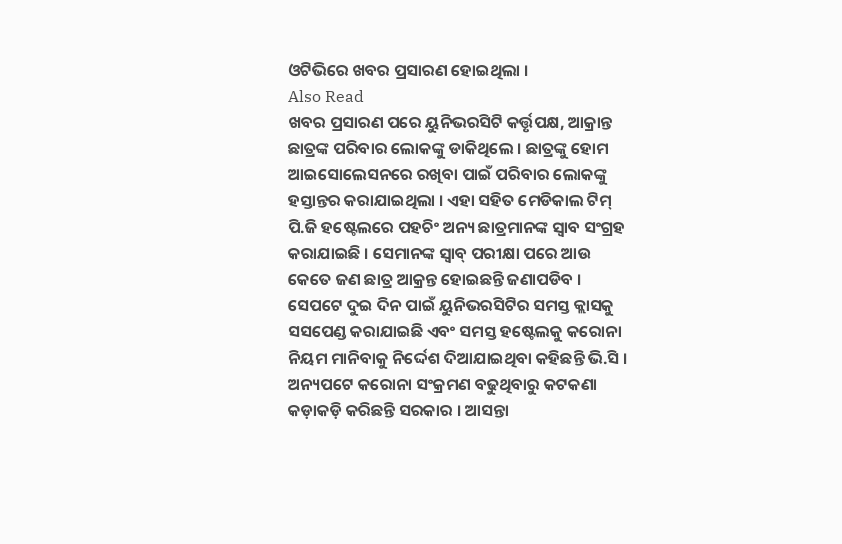ଓଟିଭିରେ ଖବର ପ୍ରସାରଣ ହୋଇଥିଲା ।
Also Read
ଖବର ପ୍ରସାରଣ ପରେ ୟୁନିଭରସିଟି କର୍ତ୍ତୃପକ୍ଷ, ଆକ୍ରାନ୍ତ ଛାତ୍ରଙ୍କ ପରିବାର ଲୋକଙ୍କୁ ଡାକିଥିଲେ । ଛାତ୍ରଙ୍କୁ ହୋମ ଆଇସୋଲେସନରେ ରଖିବା ପାଇଁ ପରିବାର ଲୋକଙ୍କୁ ହସ୍ତାନ୍ତର କରାଯାଇଥିଲା । ଏହା ସହିତ ମେଡିକାଲ ଟିମ୍ ପି.ଜି ହଷ୍ଟେଲରେ ପହଚିଂ ଅନ୍ୟ ଛାତ୍ରମାନଙ୍କ ସ୍ୱାବ ସଂଗ୍ରହ କରାଯାଇଛି । ସେମାନଙ୍କ ସ୍ୱାବ୍ ପରୀକ୍ଷା ପରେ ଆଉ କେତେ ଜଣ ଛାତ୍ର ଆକ୍ରନ୍ତ ହୋଇଛନ୍ତି ଜଣାପଡିବ । ସେପଟେ ଦୁଇ ଦିନ ପାଇଁ ୟୁନିଭରସିଟିର ସମସ୍ତ କ୍ଲାସକୁ ସସପେଣ୍ଡ କରାଯାଇଛି ଏବଂ ସମସ୍ତ ହଷ୍ଟେଲକୁ କରୋନା ନିୟମ ମାନିବାକୁ ନିର୍ଦ୍ଦେଶ ଦିଆଯାଇଥିବା କହିଛନ୍ତି ଭି.ସି ।
ଅନ୍ୟପଟେ କରୋନା ସଂକ୍ରମଣ ବଢୁଥିବାରୁ କଟକଣା କଡ଼ାକଡ଼ି କରିଛନ୍ତି ସରକାର । ଆସନ୍ତା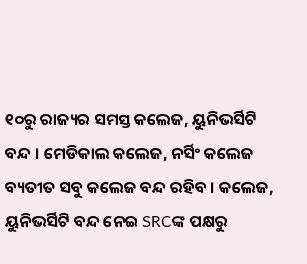୧୦ରୁ ରାଜ୍ୟର ସମସ୍ତ କଲେଜ, ୟୁନିଭର୍ସିଟି ବନ୍ଦ । ମେଡିକାଲ କଲେଜ, ନର୍ସିଂ କଲେଜ ବ୍ୟତୀତ ସବୁ କଲେଜ ବନ୍ଦ ରହିବ । କଲେଜ, ୟୁନିଭର୍ସିଟି ବନ୍ଦ ନେଇ SRCଙ୍କ ପକ୍ଷରୁ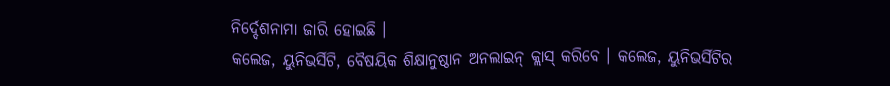ନିର୍ଦ୍ଦେଶନାମା ଜାରି ହୋଇଛି ।
କଲେଜ, ୟୁନିଭର୍ସିଟି, ବୈଷୟିକ ଶିକ୍ଷାନୁଷ୍ଠାନ ଅନଲାଇନ୍ କ୍ଲାସ୍ କରିବେ । କଲେଜ, ୟୁନିଭର୍ସିଟିର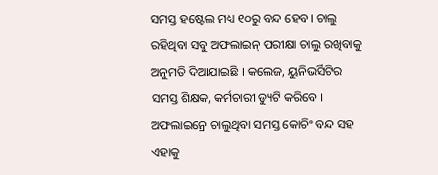ସମସ୍ତ ହଷ୍ଟେଲ ମଧ୍ୟ ୧୦ରୁ ବନ୍ଦ ହେବ। ଚାଲୁ ରହିଥିବା ସବୁ ଅଫଲାଇନ୍ ପରୀକ୍ଷା ଚାଲୁ ରଖିବାକୁ ଅନୁମତି ଦିଆଯାଇଛି । କଲେଜ, ୟୁନିଭର୍ସିଟିର ସମସ୍ତ ଶିକ୍ଷକ, କର୍ମଚାରୀ ଡ୍ୟୁଟି କରିବେ । ଅଫଲାଇନ୍ରେ ଚାଲୁଥିବା ସମସ୍ତ କୋଚିଂ ବନ୍ଦ ସହ ଏହାକୁ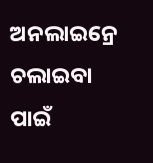ଅନଲାଇନ୍ରେ ଚଲାଇବା ପାଇଁ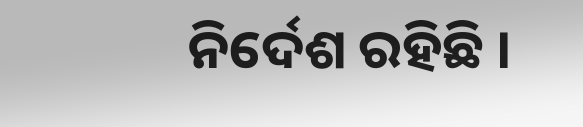ନିର୍ଦେଶ ରହିଛି ।